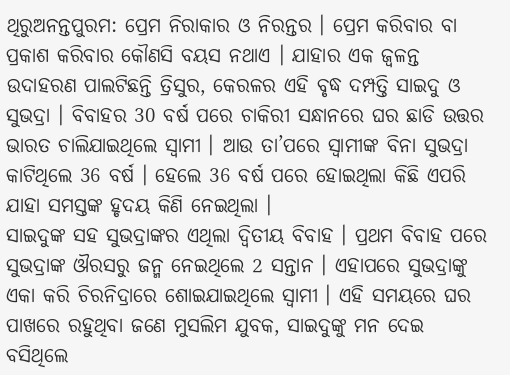ଥିରୁଅନନ୍ତପୁରମ: ପ୍ରେମ ନିରାକାର ଓ ନିରନ୍ତର । ପ୍ରେମ କରିବାର ବା ପ୍ରକାଶ କରିବାର କୌଣସି ବୟସ ନଥାଏ । ଯାହାର ଏକ ଜ୍ବଳନ୍ତ ଉଦାହରଣ ପାଲଟିଛନ୍ତି ତ୍ରିସୁର, କେରଳର ଏହି ବୃଦ୍ଧ ଦମ୍ପତ୍ତି ସାଇଦୁ ଓ ସୁଭଦ୍ରା । ବିବାହର 30 ବର୍ଷ ପରେ ଚାକିରୀ ସନ୍ଧାନରେ ଘର ଛାଡି ଉତ୍ତର ଭାରତ ଚାଲିଯାଇଥିଲେ ସ୍ବାମୀ । ଆଉ ତା’ପରେ ସ୍ବାମୀଙ୍କ ବିନା ସୁଭଦ୍ରା କାଟିଥିଲେ 36 ବର୍ଷ । ହେଲେ 36 ବର୍ଷ ପରେ ହୋଇଥିଲା କିଛି ଏପରି ଯାହା ସମସ୍ତଙ୍କ ହୃଦୟ କିଣି ନେଇଥିଲା ।
ସାଇଦୁଙ୍କ ସହ ସୁଭଦ୍ରାଙ୍କର ଏଥିଲା ଦ୍ବିତୀୟ ବିବାହ । ପ୍ରଥମ ବିବାହ ପରେ ସୁଭଦ୍ରାଙ୍କ ଔରସରୁ ଜନ୍ମ ନେଇଥିଲେ 2 ସନ୍ତାନ । ଏହାପରେ ସୁଭଦ୍ରାଙ୍କୁ ଏକା କରି ଚିରନିଦ୍ରାରେ ଶୋଇଯାଇଥିଲେ ସ୍ବାମୀ । ଏହି ସମୟରେ ଘର ପାଖରେ ରହୁଥିବା ଜଣେ ମୁସଲିମ ଯୁବକ, ସାଇଦୁଙ୍କୁ ମନ ଦେଇ ବସିଥିଲେ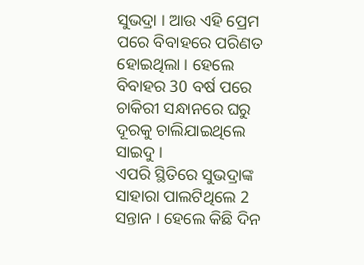ସୁଭଦ୍ରା । ଆଉ ଏହି ପ୍ରେମ ପରେ ବିବାହରେ ପରିଣତ ହୋଇଥିଲା । ହେଲେ ବିବାହର 30 ବର୍ଷ ପରେ ଚାକିରୀ ସନ୍ଧାନରେ ଘରୁ ଦୂରକୁ ଚାଲିଯାଇଥିଲେ ସାଇଦୁ ।
ଏପରି ସ୍ଥିତିରେ ସୁଭଦ୍ରାଙ୍କ ସାହାରା ପାଲଟିଥିଲେ 2 ସନ୍ତାନ । ହେଲେ କିଛି ଦିନ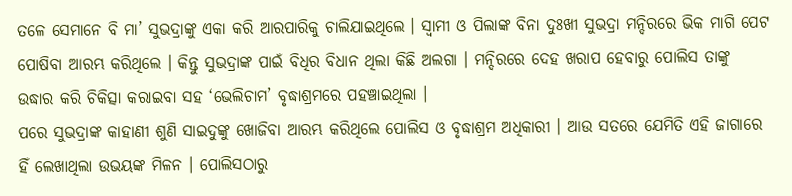ତଳେ ସେମାନେ ବି ମା’ ସୁଭଦ୍ରାଙ୍କୁ ଏକା କରି ଆରପାରିକୁ ଚାଲିଯାଇଥିଲେ । ସ୍ବାମୀ ଓ ପିଲାଙ୍କ ବିନା ଦୁଃଖୀ ସୁଭଦ୍ରା ମନ୍ଦିରରେ ଭିକ ମାଗି ପେଟ ପୋଷିବା ଆରମ୍ଭ କରିଥିଲେ । କିନ୍ତୁ ସୁଭଦ୍ରାଙ୍କ ପାଇଁ ବିଧିର ବିଧାନ ଥିଲା କିଛି ଅଲଗା । ମନ୍ଦିରରେ ଦେହ ଖରାପ ହେବାରୁ ପୋଲିସ ତାଙ୍କୁ ଉଦ୍ଧାର କରି ଚିକିତ୍ସା କରାଇବା ସହ ‘ଭେଲିଚାମ’ ବୃଦ୍ଧାଶ୍ରମରେ ପହଞ୍ଚାଇଥିଲା ।
ପରେ ସୁଭଦ୍ରାଙ୍କ କାହାଣୀ ଶୁଣି ସାଇଦୁଙ୍କୁ ଖୋଜିବା ଆରମ୍ଭ କରିଥିଲେ ପୋଲିସ ଓ ବୃଦ୍ଧାଶ୍ରମ ଅଧିକାରୀ । ଆଉ ସତରେ ଯେମିତି ଏହି ଜାଗାରେ ହିଁ ଲେଖାଥିଲା ଉଭୟଙ୍କ ମିଳନ । ପୋଲିସଠାରୁ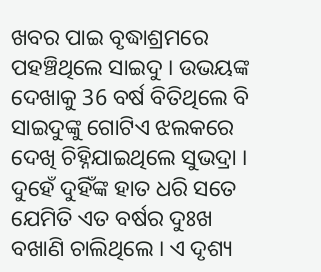ଖବର ପାଇ ବୃଦ୍ଧାଶ୍ରମରେ ପହଞ୍ଚିଥିଲେ ସାଇଦୁ । ଉଭୟଙ୍କ ଦେଖାକୁ 36 ବର୍ଷ ବିତିଥିଲେ ବି ସାଇଦୁଙ୍କୁ ଗୋଟିଏ ଝଲକରେ ଦେଖି ଚିହ୍ନିଯାଇଥିଲେ ସୁଭଦ୍ରା ।
ଦୁହେଁ ଦୁହିଁଙ୍କ ହାତ ଧରି ସତେ ଯେମିତି ଏତ ବର୍ଷର ଦୁଃଖ ବଖାଣି ଚାଲିଥିଲେ । ଏ ଦୃଶ୍ୟ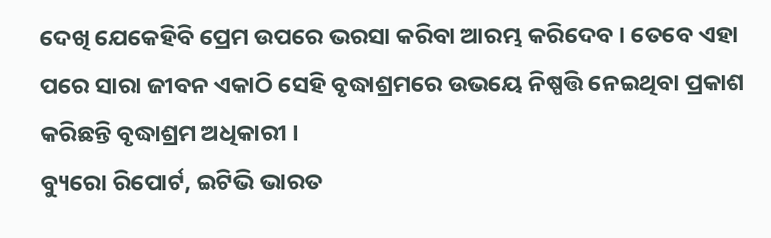ଦେଖି ଯେକେହିବି ପ୍ରେମ ଉପରେ ଭରସା କରିବା ଆରମ୍ଭ କରିଦେବ । ତେବେ ଏହା ପରେ ସାରା ଜୀବନ ଏକାଠି ସେହି ବୃଦ୍ଧାଶ୍ରମରେ ଉଭୟେ ନିଷ୍ପତ୍ତି ନେଇଥିବା ପ୍ରକାଶ କରିଛନ୍ତି ବୃଦ୍ଧାଶ୍ରମ ଅଧିକାରୀ ।
ବ୍ୟୁରୋ ରିପୋର୍ଟ, ଇଟିଭି ଭାରତ